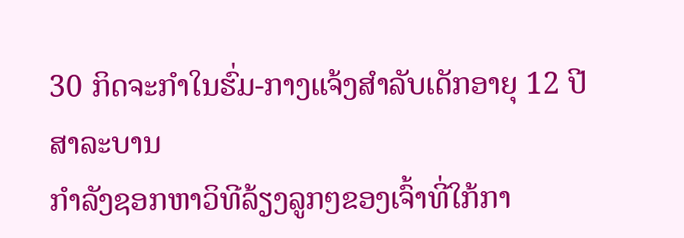30 ກິດຈະກຳໃນຮົ່ມ-ກາງແຈ້ງສຳລັບເດັກອາຍຸ 12 ປີ
ສາລະບານ
ກຳລັງຊອກຫາວິທີລ້ຽງລູກໆຂອງເຈົ້າທີ່ໃກ້ກາ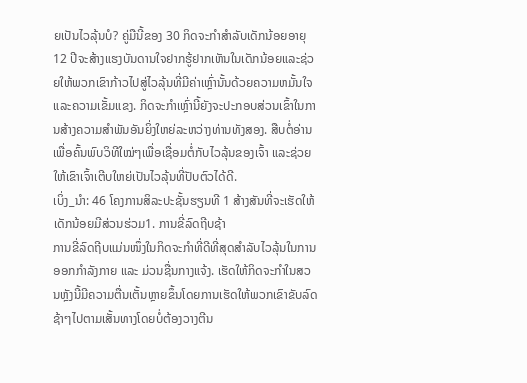ຍເປັນໄວລຸ້ນບໍ? ຄູ່ມືນີ້ຂອງ 30 ກິດຈະກໍາສໍາລັບເດັກນ້ອຍອາຍຸ 12 ປີຈະສ້າງແຮງບັນດານໃຈຢາກຮູ້ຢາກເຫັນໃນເດັກນ້ອຍແລະຊ່ວຍໃຫ້ພວກເຂົາກ້າວໄປສູ່ໄວລຸ້ນທີ່ມີຄ່າເຫຼົ່ານັ້ນດ້ວຍຄວາມຫມັ້ນໃຈແລະຄວາມເຂັ້ມແຂງ. ກິດຈະກໍາເຫຼົ່ານີ້ຍັງຈະປະກອບສ່ວນເຂົ້າໃນການສ້າງຄວາມສໍາພັນອັນຍິ່ງໃຫຍ່ລະຫວ່າງທ່ານທັງສອງ. ສືບຕໍ່ອ່ານເພື່ອຄົ້ນພົບວິທີໃໝ່ໆເພື່ອເຊື່ອມຕໍ່ກັບໄວລຸ້ນຂອງເຈົ້າ ແລະຊ່ວຍໃຫ້ເຂົາເຈົ້າເຕີບໃຫຍ່ເປັນໄວລຸ້ນທີ່ປັບຕົວໄດ້ດີ.
ເບິ່ງ_ນຳ: 46 ໂຄງການສິລະປະຊັ້ນຮຽນທີ 1 ສ້າງສັນທີ່ຈະເຮັດໃຫ້ເດັກນ້ອຍມີສ່ວນຮ່ວມ1. ການຂີ່ລົດຖີບຊ້າ
ການຂີ່ລົດຖີບແມ່ນໜຶ່ງໃນກິດຈະກຳທີ່ດີທີ່ສຸດສຳລັບໄວລຸ້ນໃນການອອກກຳລັງກາຍ ແລະ ມ່ວນຊື່ນກາງແຈ້ງ. ເຮັດໃຫ້ກິດຈະກໍາໃນສວນຫຼັງນີ້ມີຄວາມຕື່ນເຕັ້ນຫຼາຍຂຶ້ນໂດຍການເຮັດໃຫ້ພວກເຂົາຂັບລົດຊ້າໆໄປຕາມເສັ້ນທາງໂດຍບໍ່ຕ້ອງວາງຕີນ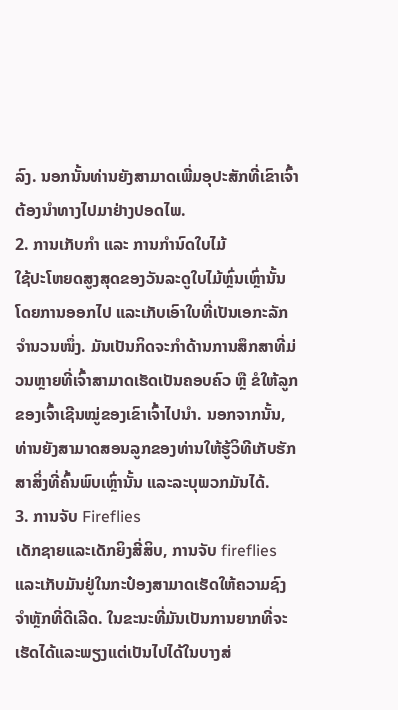ລົງ. ນອກນັ້ນທ່ານຍັງສາມາດເພີ່ມອຸປະສັກທີ່ເຂົາເຈົ້າຕ້ອງນໍາທາງໄປມາຢ່າງປອດໄພ.
2. ການເກັບກຳ ແລະ ການກຳນົດໃບໄມ້
ໃຊ້ປະໂຫຍດສູງສຸດຂອງວັນລະດູໃບໄມ້ຫຼົ່ນເຫຼົ່ານັ້ນໂດຍການອອກໄປ ແລະເກັບເອົາໃບທີ່ເປັນເອກະລັກຈຳນວນໜຶ່ງ. ມັນເປັນກິດຈະກຳດ້ານການສຶກສາທີ່ມ່ວນຫຼາຍທີ່ເຈົ້າສາມາດເຮັດເປັນຄອບຄົວ ຫຼື ຂໍໃຫ້ລູກຂອງເຈົ້າເຊີນໝູ່ຂອງເຂົາເຈົ້າໄປນຳ. ນອກຈາກນັ້ນ, ທ່ານຍັງສາມາດສອນລູກຂອງທ່ານໃຫ້ຮູ້ວິທີເກັບຮັກສາສິ່ງທີ່ຄົ້ນພົບເຫຼົ່ານັ້ນ ແລະລະບຸພວກມັນໄດ້.
3. ການຈັບ Fireflies
ເດັກຊາຍແລະເດັກຍິງສີ່ສິບ, ການຈັບ fireflies ແລະເກັບມັນຢູ່ໃນກະປ໋ອງສາມາດເຮັດໃຫ້ຄວາມຊົງຈໍາຫຼັກທີ່ດີເລີດ. ໃນຂະນະທີ່ມັນເປັນການຍາກທີ່ຈະເຮັດໄດ້ແລະພຽງແຕ່ເປັນໄປໄດ້ໃນບາງສ່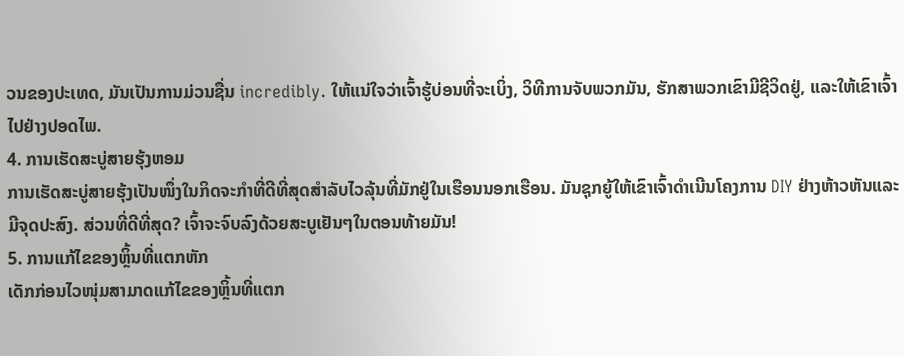ວນຂອງປະເທດ, ມັນເປັນການມ່ວນຊື່ນ incredibly. ໃຫ້ແນ່ໃຈວ່າເຈົ້າຮູ້ບ່ອນທີ່ຈະເບິ່ງ, ວິທີການຈັບພວກມັນ, ຮັກສາພວກເຂົາມີຊີວິດຢູ່, ແລະໃຫ້ເຂົາເຈົ້າໄປຢ່າງປອດໄພ.
4. ການເຮັດສະບູ່ສາຍຮຸ້ງຫອມ
ການເຮັດສະບູ່ສາຍຮຸ້ງເປັນໜຶ່ງໃນກິດຈະກຳທີ່ດີທີ່ສຸດສຳລັບໄວລຸ້ນທີ່ມັກຢູ່ໃນເຮືອນນອກເຮືອນ. ມັນຊຸກຍູ້ໃຫ້ເຂົາເຈົ້າດໍາເນີນໂຄງການ DIY ຢ່າງຫ້າວຫັນແລະມີຈຸດປະສົງ. ສ່ວນທີ່ດີທີ່ສຸດ? ເຈົ້າຈະຈົບລົງດ້ວຍສະບູເຢັນໆໃນຕອນທ້າຍມັນ!
5. ການແກ້ໄຂຂອງຫຼິ້ນທີ່ແຕກຫັກ
ເດັກກ່ອນໄວໜຸ່ມສາມາດແກ້ໄຂຂອງຫຼິ້ນທີ່ແຕກ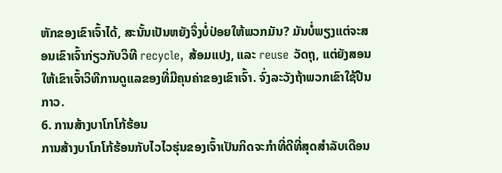ຫັກຂອງເຂົາເຈົ້າໄດ້, ສະນັ້ນເປັນຫຍັງຈຶ່ງບໍ່ປ່ອຍໃຫ້ພວກມັນ? ມັນບໍ່ພຽງແຕ່ຈະສອນເຂົາເຈົ້າກ່ຽວກັບວິທີ recycle, ສ້ອມແປງ, ແລະ reuse ວັດຖຸ, ແຕ່ຍັງສອນໃຫ້ເຂົາເຈົ້າວິທີການດູແລຂອງທີ່ມີຄຸນຄ່າຂອງເຂົາເຈົ້າ. ຈົ່ງລະວັງຖ້າພວກເຂົາໃຊ້ປືນກາວ.
6. ການສ້າງບາໂກໂກ້ຮ້ອນ
ການສ້າງບາໂກໂກ້ຮ້ອນກັບໄວໄວຮຸ່ນຂອງເຈົ້າເປັນກິດຈະກໍາທີ່ດີທີ່ສຸດສໍາລັບເດືອນ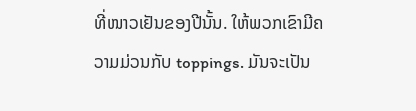ທີ່ໜາວເຢັນຂອງປີນັ້ນ. ໃຫ້ພວກເຂົາມີຄວາມມ່ວນກັບ toppings. ມັນຈະເປັນ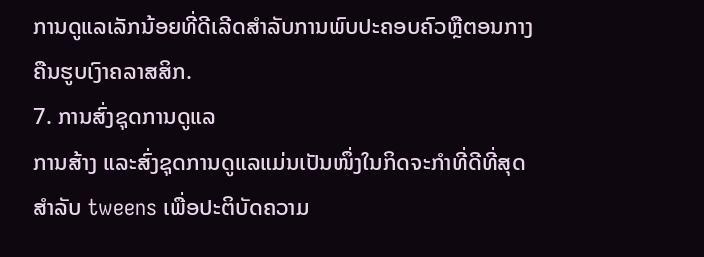ການດູແລເລັກນ້ອຍທີ່ດີເລີດສໍາລັບການພົບປະຄອບຄົວຫຼືຕອນກາງຄືນຮູບເງົາຄລາສສິກ.
7. ການສົ່ງຊຸດການດູແລ
ການສ້າງ ແລະສົ່ງຊຸດການດູແລແມ່ນເປັນໜຶ່ງໃນກິດຈະກໍາທີ່ດີທີ່ສຸດສໍາລັບ tweens ເພື່ອປະຕິບັດຄວາມ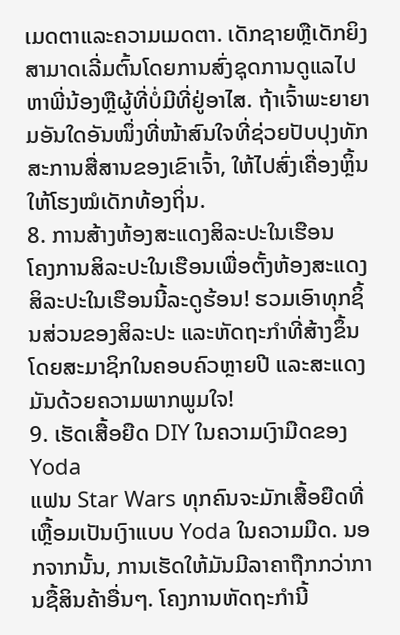ເມດຕາແລະຄວາມເມດຕາ. ເດັກຊາຍຫຼືເດັກຍິງສາມາດເລີ່ມຕົ້ນໂດຍການສົ່ງຊຸດການດູແລໄປຫາພີ່ນ້ອງຫຼືຜູ້ທີ່ບໍ່ມີທີ່ຢູ່ອາໄສ. ຖ້າເຈົ້າພະຍາຍາມອັນໃດອັນໜຶ່ງທີ່ໜ້າສົນໃຈທີ່ຊ່ວຍປັບປຸງທັກສະການສື່ສານຂອງເຂົາເຈົ້າ, ໃຫ້ໄປສົ່ງເຄື່ອງຫຼິ້ນໃຫ້ໂຮງໝໍເດັກທ້ອງຖິ່ນ.
8. ການສ້າງຫ້ອງສະແດງສິລະປະໃນເຮືອນ
ໂຄງການສິລະປະໃນເຮືອນເພື່ອຕັ້ງຫ້ອງສະແດງສິລະປະໃນເຮືອນນີ້ລະດູຮ້ອນ! ຮວມເອົາທຸກຊິ້ນສ່ວນຂອງສິລະປະ ແລະຫັດຖະກຳທີ່ສ້າງຂຶ້ນໂດຍສະມາຊິກໃນຄອບຄົວຫຼາຍປີ ແລະສະແດງມັນດ້ວຍຄວາມພາກພູມໃຈ!
9. ເຮັດເສື້ອຍືດ DIY ໃນຄວາມເງົາມືດຂອງ Yoda
ແຟນ Star Wars ທຸກຄົນຈະມັກເສື້ອຍືດທີ່ເຫຼື້ອມເປັນເງົາແບບ Yoda ໃນຄວາມມືດ. ນອກຈາກນັ້ນ, ການເຮັດໃຫ້ມັນມີລາຄາຖືກກວ່າການຊື້ສິນຄ້າອື່ນໆ. ໂຄງການຫັດຖະກໍານີ້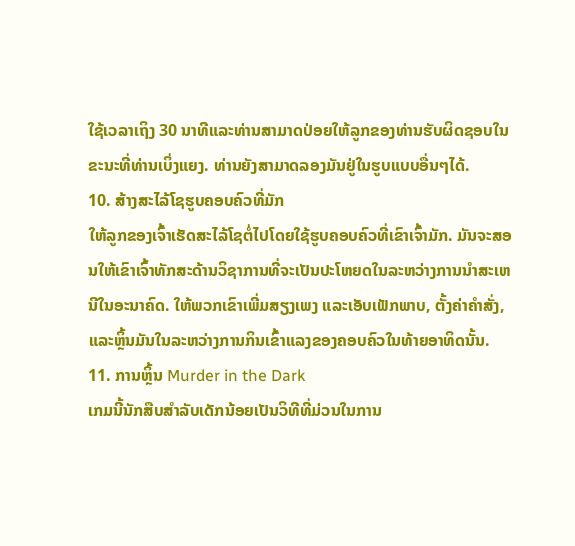ໃຊ້ເວລາເຖິງ 30 ນາທີແລະທ່ານສາມາດປ່ອຍໃຫ້ລູກຂອງທ່ານຮັບຜິດຊອບໃນຂະນະທີ່ທ່ານເບິ່ງແຍງ. ທ່ານຍັງສາມາດລອງມັນຢູ່ໃນຮູບແບບອື່ນໆໄດ້.
10. ສ້າງສະໄລ້ໂຊຮູບຄອບຄົວທີ່ມັກ
ໃຫ້ລູກຂອງເຈົ້າເຮັດສະໄລ້ໂຊຕໍ່ໄປໂດຍໃຊ້ຮູບຄອບຄົວທີ່ເຂົາເຈົ້າມັກ. ມັນຈະສອນໃຫ້ເຂົາເຈົ້າທັກສະດ້ານວິຊາການທີ່ຈະເປັນປະໂຫຍດໃນລະຫວ່າງການນໍາສະເຫນີໃນອະນາຄົດ. ໃຫ້ພວກເຂົາເພີ່ມສຽງເພງ ແລະເອັບເຟັກພາບ, ຕັ້ງຄ່າຄຳສັ່ງ, ແລະຫຼິ້ນມັນໃນລະຫວ່າງການກິນເຂົ້າແລງຂອງຄອບຄົວໃນທ້າຍອາທິດນັ້ນ.
11. ການຫຼິ້ນ Murder in the Dark
ເກມນີ້ນັກສືບສຳລັບເດັກນ້ອຍເປັນວິທີທີ່ມ່ວນໃນການ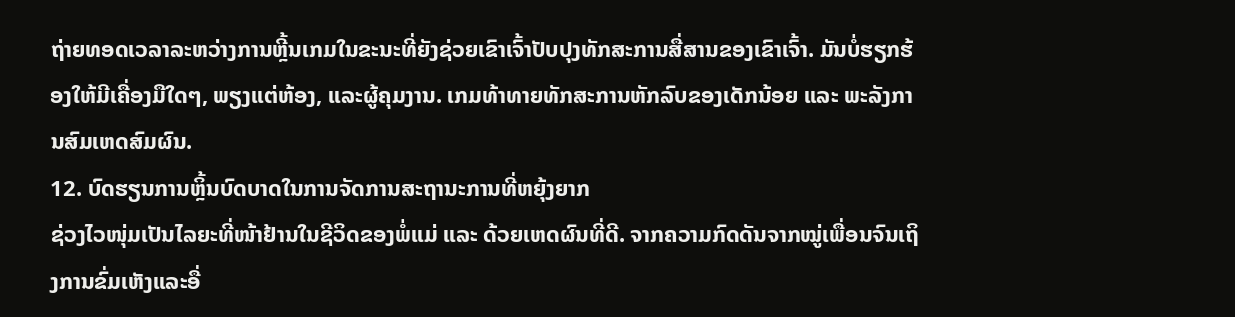ຖ່າຍທອດເວລາລະຫວ່າງການຫຼີ້ນເກມໃນຂະນະທີ່ຍັງຊ່ວຍເຂົາເຈົ້າປັບປຸງທັກສະການສື່ສານຂອງເຂົາເຈົ້າ. ມັນບໍ່ຮຽກຮ້ອງໃຫ້ມີເຄື່ອງມືໃດໆ, ພຽງແຕ່ຫ້ອງ, ແລະຜູ້ຄຸມງານ. ເກມທ້າທາຍທັກສະການຫັກລົບຂອງເດັກນ້ອຍ ແລະ ພະລັງການສົມເຫດສົມຜົນ.
12. ບົດຮຽນການຫຼິ້ນບົດບາດໃນການຈັດການສະຖານະການທີ່ຫຍຸ້ງຍາກ
ຊ່ວງໄວໜຸ່ມເປັນໄລຍະທີ່ໜ້າຢ້ານໃນຊີວິດຂອງພໍ່ແມ່ ແລະ ດ້ວຍເຫດຜົນທີ່ດີ. ຈາກຄວາມກົດດັນຈາກໝູ່ເພື່ອນຈົນເຖິງການຂົ່ມເຫັງແລະອື່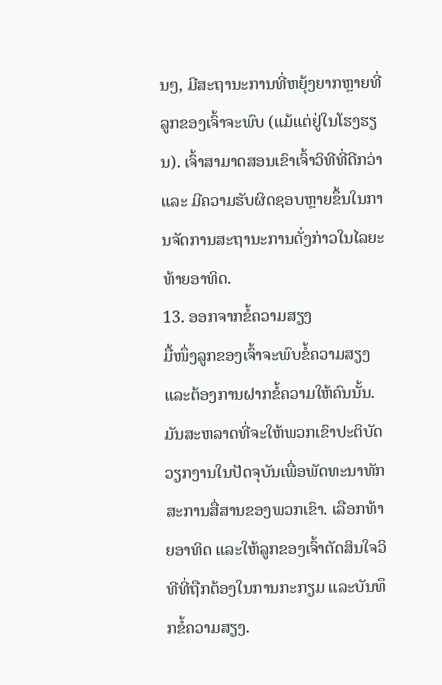ນໆ, ມີສະຖານະການທີ່ຫຍຸ້ງຍາກຫຼາຍທີ່ລູກຂອງເຈົ້າຈະພົບ (ແມ້ແຕ່ຢູ່ໃນໂຮງຮຽນ). ເຈົ້າສາມາດສອນເຂົາເຈົ້າວິທີທີ່ດີກວ່າ ແລະ ມີຄວາມຮັບຜິດຊອບຫຼາຍຂຶ້ນໃນການຈັດການສະຖານະການດັ່ງກ່າວໃນໄລຍະທ້າຍອາທິດ.
13. ອອກຈາກຂໍ້ຄວາມສຽງ
ມື້ໜຶ່ງລູກຂອງເຈົ້າຈະພົບຂໍ້ຄວາມສຽງ ແລະຕ້ອງການຝາກຂໍ້ຄວາມໃຫ້ຄົນນັ້ນ. ມັນສະຫລາດທີ່ຈະໃຫ້ພວກເຂົາປະຕິບັດວຽກງານໃນປັດຈຸບັນເພື່ອພັດທະນາທັກສະການສື່ສານຂອງພວກເຂົາ. ເລືອກທ້າຍອາທິດ ແລະໃຫ້ລູກຂອງເຈົ້າຕັດສິນໃຈວິທີທີ່ຖືກຕ້ອງໃນການກະກຽມ ແລະບັນທຶກຂໍ້ຄວາມສຽງ.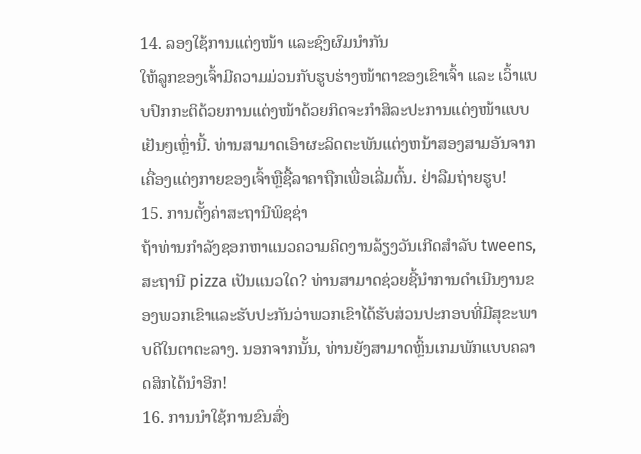14. ລອງໃຊ້ການແຕ່ງໜ້າ ແລະຊົງຜົມນຳກັນ
ໃຫ້ລູກຂອງເຈົ້າມີຄວາມມ່ວນກັບຮູບຮ່າງໜ້າຕາຂອງເຂົາເຈົ້າ ແລະ ເວົ້າແບບປົກກະຕິດ້ວຍການແຕ່ງໜ້າດ້ວຍກິດຈະກຳສິລະປະການແຕ່ງໜ້າແບບເຢັນໆເຫຼົ່ານີ້. ທ່ານສາມາດເອົາຜະລິດຕະພັນແຕ່ງຫນ້າສອງສາມອັນຈາກເຄື່ອງແຕ່ງກາຍຂອງເຈົ້າຫຼືຊື້ລາຄາຖືກເພື່ອເລີ່ມຕົ້ນ. ຢ່າລືມຖ່າຍຮູບ!
15. ການຕັ້ງຄ່າສະຖານີພິຊຊ່າ
ຖ້າທ່ານກໍາລັງຊອກຫາແນວຄວາມຄິດງານລ້ຽງວັນເກີດສໍາລັບ tweens, ສະຖານີ pizza ເປັນແນວໃດ? ທ່ານສາມາດຊ່ວຍຊີ້ນໍາການດໍາເນີນງານຂອງພວກເຂົາແລະຮັບປະກັນວ່າພວກເຂົາໄດ້ຮັບສ່ວນປະກອບທີ່ມີສຸຂະພາບດີໃນຕາຕະລາງ. ນອກຈາກນັ້ນ, ທ່ານຍັງສາມາດຫຼິ້ນເກມພັກແບບຄລາດສິກໄດ້ນຳອີກ!
16. ການນໍາໃຊ້ການຂົນສົ່ງ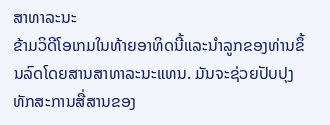ສາທາລະນະ
ຂ້າມວິດີໂອເກມໃນທ້າຍອາທິດນີ້ແລະນໍາລູກຂອງທ່ານຂຶ້ນລົດໂດຍສານສາທາລະນະແທນ. ມັນຈະຊ່ວຍປັບປຸງທັກສະການສື່ສານຂອງ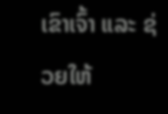ເຂົາເຈົ້າ ແລະ ຊ່ວຍໃຫ້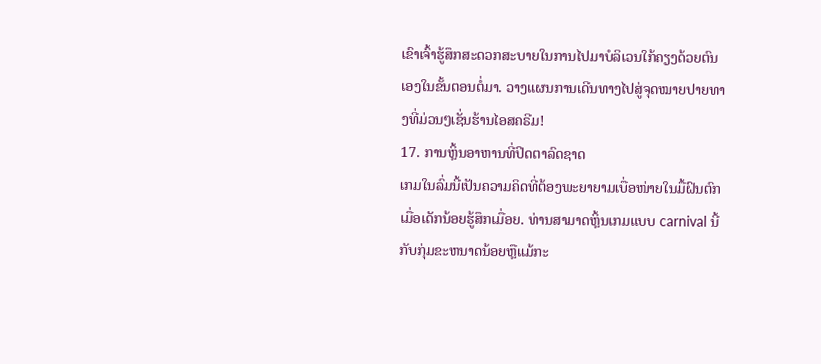ເຂົາເຈົ້າຮູ້ສຶກສະດວກສະບາຍໃນການໄປມາບໍລິເວນໃກ້ຄຽງດ້ວຍຕົນເອງໃນຂັ້ນຕອນຕໍ່ມາ. ວາງແຜນການເດີນທາງໄປສູ່ຈຸດໝາຍປາຍທາງທີ່ມ່ວນໆເຊັ່ນຮ້ານໄອສຄຣີມ!
17. ການຫຼິ້ນອາຫານທີ່ປິດຕາລົດຊາດ
ເກມໃນລົ່ມນີ້ເປັນຄວາມຄິດທີ່ຕ້ອງພະຍາຍາມເບື່ອໜ່າຍໃນມື້ຝົນຕົກເມື່ອເດັກນ້ອຍຮູ້ສຶກເມື່ອຍ. ທ່ານສາມາດຫຼິ້ນເກມແບບ carnival ນີ້ກັບກຸ່ມຂະຫນາດນ້ອຍຫຼືແມ້ກະ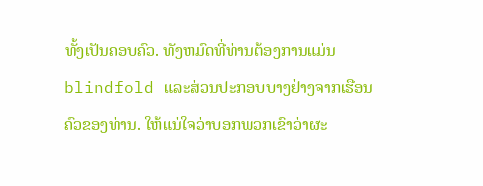ທັ້ງເປັນຄອບຄົວ. ທັງຫມົດທີ່ທ່ານຕ້ອງການແມ່ນ blindfold ແລະສ່ວນປະກອບບາງຢ່າງຈາກເຮືອນຄົວຂອງທ່ານ. ໃຫ້ແນ່ໃຈວ່າບອກພວກເຂົາວ່າຜະ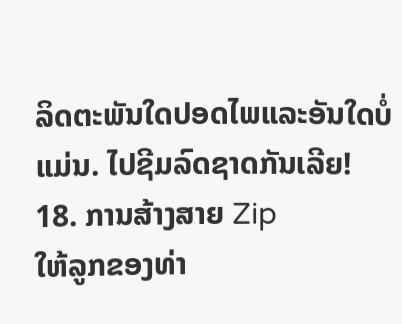ລິດຕະພັນໃດປອດໄພແລະອັນໃດບໍ່ແມ່ນ. ໄປຊີມລົດຊາດກັນເລີຍ!
18. ການສ້າງສາຍ Zip
ໃຫ້ລູກຂອງທ່າ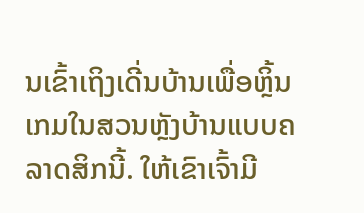ນເຂົ້າເຖິງເດີ່ນບ້ານເພື່ອຫຼິ້ນເກມໃນສວນຫຼັງບ້ານແບບຄລາດສິກນີ້. ໃຫ້ເຂົາເຈົ້າມີ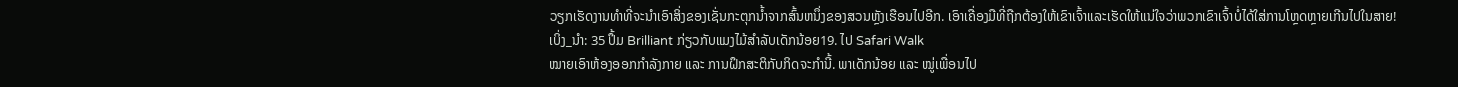ວຽກເຮັດງານທໍາທີ່ຈະນໍາເອົາສິ່ງຂອງເຊັ່ນກະຕຸກນ້ຳຈາກສົ້ນຫນຶ່ງຂອງສວນຫຼັງເຮືອນໄປອີກ. ເອົາເຄື່ອງມືທີ່ຖືກຕ້ອງໃຫ້ເຂົາເຈົ້າແລະເຮັດໃຫ້ແນ່ໃຈວ່າພວກເຂົາເຈົ້າບໍ່ໄດ້ໃສ່ການໂຫຼດຫຼາຍເກີນໄປໃນສາຍ!
ເບິ່ງ_ນຳ: 35 ປຶ້ມ Brilliant ກ່ຽວກັບແມງໄມ້ສໍາລັບເດັກນ້ອຍ19. ໄປ Safari Walk
ໝາຍເອົາຫ້ອງອອກກຳລັງກາຍ ແລະ ການຝຶກສະຕິກັບກິດຈະກຳນີ້. ພາເດັກນ້ອຍ ແລະ ໝູ່ເພື່ອນໄປ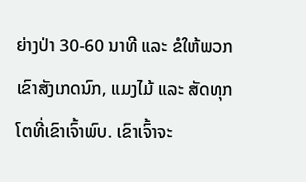ຍ່າງປ່າ 30-60 ນາທີ ແລະ ຂໍໃຫ້ພວກເຂົາສັງເກດນົກ, ແມງໄມ້ ແລະ ສັດທຸກໂຕທີ່ເຂົາເຈົ້າພົບ. ເຂົາເຈົ້າຈະ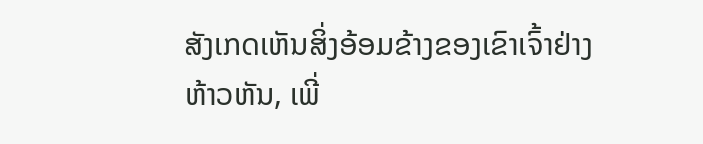ສັງເກດເຫັນສິ່ງອ້ອມຂ້າງຂອງເຂົາເຈົ້າຢ່າງຫ້າວຫັນ, ເພີ່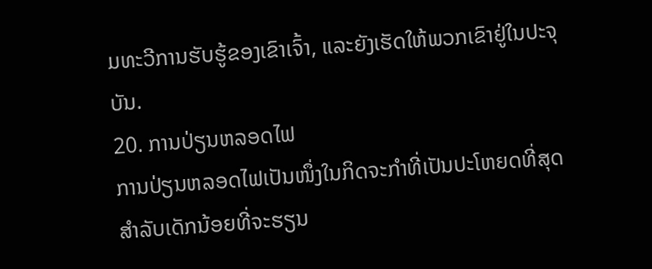ມທະວີການຮັບຮູ້ຂອງເຂົາເຈົ້າ, ແລະຍັງເຮັດໃຫ້ພວກເຂົາຢູ່ໃນປະຈຸບັນ.
20. ການປ່ຽນຫລອດໄຟ
ການປ່ຽນຫລອດໄຟເປັນໜຶ່ງໃນກິດຈະກຳທີ່ເປັນປະໂຫຍດທີ່ສຸດສຳລັບເດັກນ້ອຍທີ່ຈະຮຽນ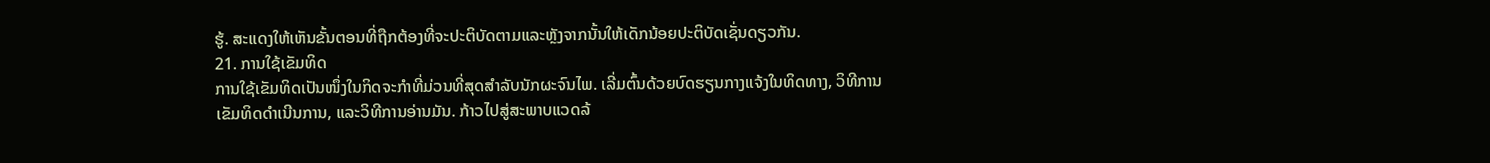ຮູ້. ສະແດງໃຫ້ເຫັນຂັ້ນຕອນທີ່ຖືກຕ້ອງທີ່ຈະປະຕິບັດຕາມແລະຫຼັງຈາກນັ້ນໃຫ້ເດັກນ້ອຍປະຕິບັດເຊັ່ນດຽວກັນ.
21. ການໃຊ້ເຂັມທິດ
ການໃຊ້ເຂັມທິດເປັນໜຶ່ງໃນກິດຈະກຳທີ່ມ່ວນທີ່ສຸດສຳລັບນັກຜະຈົນໄພ. ເລີ່ມຕົ້ນດ້ວຍບົດຮຽນກາງແຈ້ງໃນທິດທາງ, ວິທີການເຂັມທິດດໍາເນີນການ, ແລະວິທີການອ່ານມັນ. ກ້າວໄປສູ່ສະພາບແວດລ້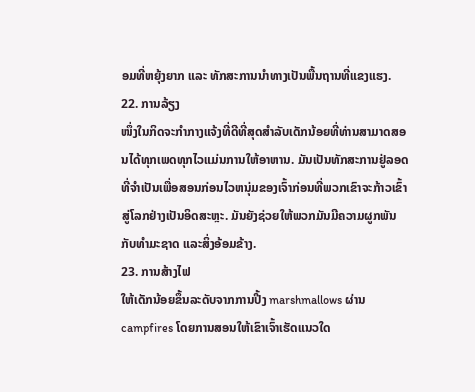ອມທີ່ຫຍຸ້ງຍາກ ແລະ ທັກສະການນຳທາງເປັນພື້ນຖານທີ່ແຂງແຮງ.
22. ການລ້ຽງ
ໜຶ່ງໃນກິດຈະກຳກາງແຈ້ງທີ່ດີທີ່ສຸດສຳລັບເດັກນ້ອຍທີ່ທ່ານສາມາດສອນໄດ້ທຸກເພດທຸກໄວແມ່ນການໃຫ້ອາຫານ. ມັນເປັນທັກສະການຢູ່ລອດທີ່ຈໍາເປັນເພື່ອສອນກ່ອນໄວຫນຸ່ມຂອງເຈົ້າກ່ອນທີ່ພວກເຂົາຈະກ້າວເຂົ້າສູ່ໂລກຢ່າງເປັນອິດສະຫຼະ. ມັນຍັງຊ່ວຍໃຫ້ພວກມັນມີຄວາມຜູກພັນກັບທຳມະຊາດ ແລະສິ່ງອ້ອມຂ້າງ.
23. ການສ້າງໄຟ
ໃຫ້ເດັກນ້ອຍຂຶ້ນລະດັບຈາກການປີ້ງ marshmallows ຜ່ານ campfires ໂດຍການສອນໃຫ້ເຂົາເຈົ້າເຮັດແນວໃດ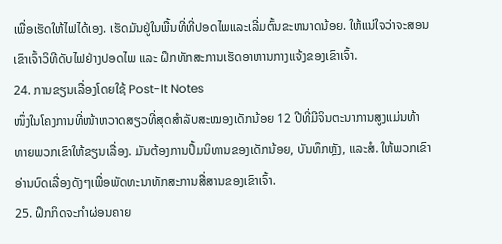ເພື່ອເຮັດໃຫ້ໄຟໄດ້ເອງ. ເຮັດມັນຢູ່ໃນພື້ນທີ່ທີ່ປອດໄພແລະເລີ່ມຕົ້ນຂະຫນາດນ້ອຍ. ໃຫ້ແນ່ໃຈວ່າຈະສອນເຂົາເຈົ້າວິທີດັບໄຟຢ່າງປອດໄພ ແລະ ຝຶກທັກສະການເຮັດອາຫານກາງແຈ້ງຂອງເຂົາເຈົ້າ.
24. ການຂຽນເລື່ອງໂດຍໃຊ້ Post-It Notes
ໜຶ່ງໃນໂຄງການທີ່ໜ້າຫວາດສຽວທີ່ສຸດສຳລັບສະໝອງເດັກນ້ອຍ 12 ປີທີ່ມີຈິນຕະນາການສູງແມ່ນທ້າທາຍພວກເຂົາໃຫ້ຂຽນເລື່ອງ. ມັນຕ້ອງການປຶ້ມນິທານຂອງເດັກນ້ອຍ, ບັນທຶກຫຼັງ, ແລະສໍ. ໃຫ້ພວກເຂົາອ່ານບົດເລື່ອງດັງໆເພື່ອພັດທະນາທັກສະການສື່ສານຂອງເຂົາເຈົ້າ.
25. ຝຶກກິດຈະກຳຜ່ອນຄາຍ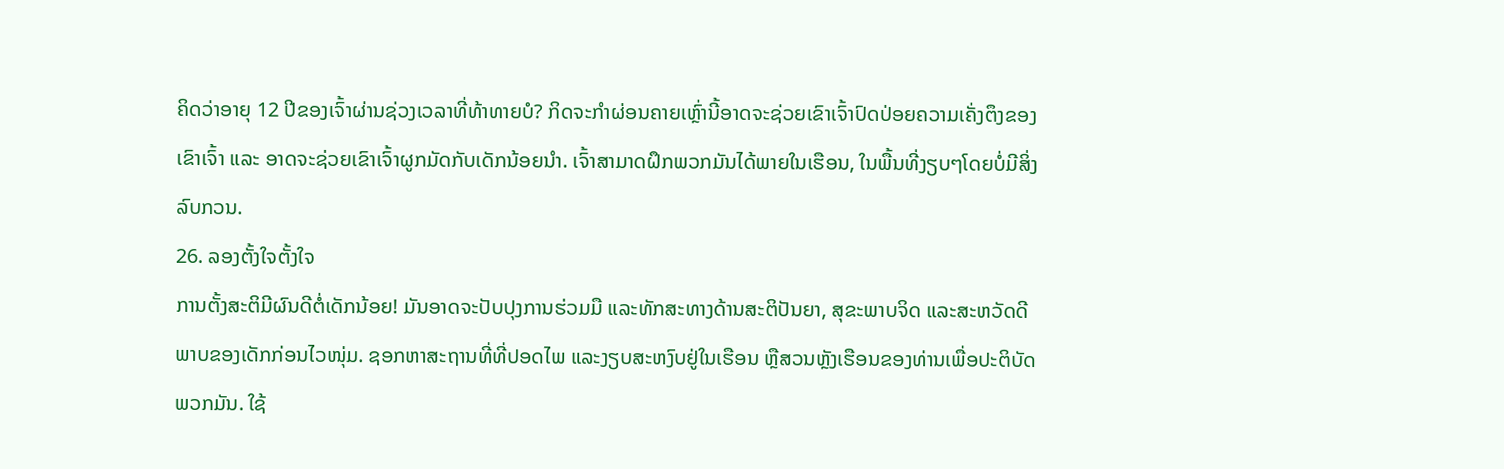ຄິດວ່າອາຍຸ 12 ປີຂອງເຈົ້າຜ່ານຊ່ວງເວລາທີ່ທ້າທາຍບໍ? ກິດຈະກຳຜ່ອນຄາຍເຫຼົ່ານີ້ອາດຈະຊ່ວຍເຂົາເຈົ້າປົດປ່ອຍຄວາມເຄັ່ງຕຶງຂອງເຂົາເຈົ້າ ແລະ ອາດຈະຊ່ວຍເຂົາເຈົ້າຜູກມັດກັບເດັກນ້ອຍນຳ. ເຈົ້າສາມາດຝຶກພວກມັນໄດ້ພາຍໃນເຮືອນ, ໃນພື້ນທີ່ງຽບໆໂດຍບໍ່ມີສິ່ງລົບກວນ.
26. ລອງຕັ້ງໃຈຕັ້ງໃຈ
ການຕັ້ງສະຕິມີຜົນດີຕໍ່ເດັກນ້ອຍ! ມັນອາດຈະປັບປຸງການຮ່ວມມື ແລະທັກສະທາງດ້ານສະຕິປັນຍາ, ສຸຂະພາບຈິດ ແລະສະຫວັດດີພາບຂອງເດັກກ່ອນໄວໜຸ່ມ. ຊອກຫາສະຖານທີ່ທີ່ປອດໄພ ແລະງຽບສະຫງົບຢູ່ໃນເຮືອນ ຫຼືສວນຫຼັງເຮືອນຂອງທ່ານເພື່ອປະຕິບັດພວກມັນ. ໃຊ້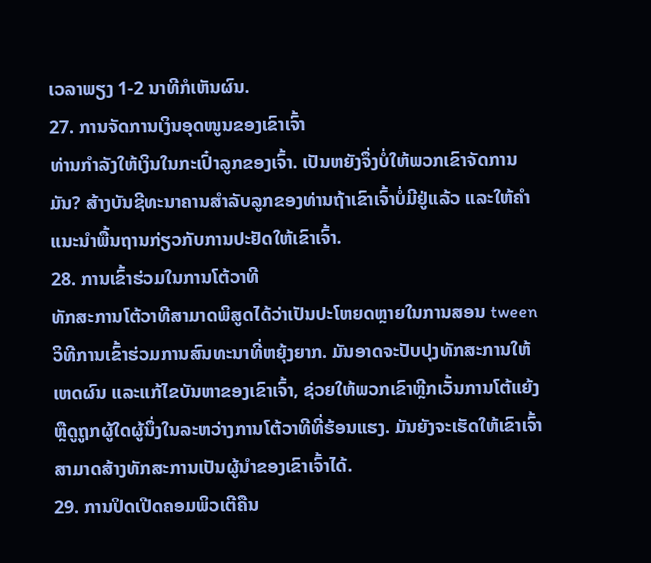ເວລາພຽງ 1-2 ນາທີກໍເຫັນຜົນ.
27. ການຈັດການເງິນອຸດໜູນຂອງເຂົາເຈົ້າ
ທ່ານກຳລັງໃຫ້ເງິນໃນກະເປົ໋າລູກຂອງເຈົ້າ. ເປັນຫຍັງຈຶ່ງບໍ່ໃຫ້ພວກເຂົາຈັດການມັນ? ສ້າງບັນຊີທະນາຄານສຳລັບລູກຂອງທ່ານຖ້າເຂົາເຈົ້າບໍ່ມີຢູ່ແລ້ວ ແລະໃຫ້ຄຳແນະນຳພື້ນຖານກ່ຽວກັບການປະຢັດໃຫ້ເຂົາເຈົ້າ.
28. ການເຂົ້າຮ່ວມໃນການໂຕ້ວາທີ
ທັກສະການໂຕ້ວາທີສາມາດພິສູດໄດ້ວ່າເປັນປະໂຫຍດຫຼາຍໃນການສອນ tween ວິທີການເຂົ້າຮ່ວມການສົນທະນາທີ່ຫຍຸ້ງຍາກ. ມັນອາດຈະປັບປຸງທັກສະການໃຫ້ເຫດຜົນ ແລະແກ້ໄຂບັນຫາຂອງເຂົາເຈົ້າ, ຊ່ວຍໃຫ້ພວກເຂົາຫຼີກເວັ້ນການໂຕ້ແຍ້ງ ຫຼືດູຖູກຜູ້ໃດຜູ້ນຶ່ງໃນລະຫວ່າງການໂຕ້ວາທີທີ່ຮ້ອນແຮງ. ມັນຍັງຈະເຮັດໃຫ້ເຂົາເຈົ້າສາມາດສ້າງທັກສະການເປັນຜູ້ນໍາຂອງເຂົາເຈົ້າໄດ້.
29. ການປິດເປີດຄອມພິວເຕີຄືນ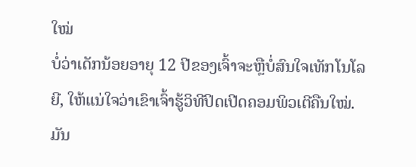ໃໝ່
ບໍ່ວ່າເດັກນ້ອຍອາຍຸ 12 ປີຂອງເຈົ້າຈະຫຼືບໍ່ສົນໃຈເທັກໂນໂລຍີ, ໃຫ້ແນ່ໃຈວ່າເຂົາເຈົ້າຮູ້ວິທີປິດເປີດຄອມພິວເຕີຄືນໃໝ່. ມັນ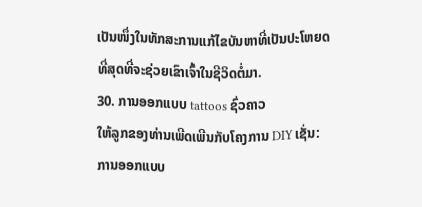ເປັນໜຶ່ງໃນທັກສະການແກ້ໄຂບັນຫາທີ່ເປັນປະໂຫຍດທີ່ສຸດທີ່ຈະຊ່ວຍເຂົາເຈົ້າໃນຊີວິດຕໍ່ມາ.
30. ການອອກແບບ tattoos ຊົ່ວຄາວ
ໃຫ້ລູກຂອງທ່ານເພີດເພີນກັບໂຄງການ DIY ເຊັ່ນ: ການອອກແບບ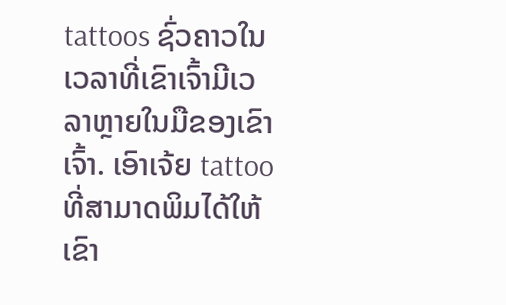tattoos ຊົ່ວຄາວໃນເວລາທີ່ເຂົາເຈົ້າມີເວລາຫຼາຍໃນມືຂອງເຂົາເຈົ້າ. ເອົາເຈ້ຍ tattoo ທີ່ສາມາດພິມໄດ້ໃຫ້ເຂົາ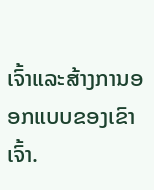ເຈົ້າແລະສ້າງການອອກແບບຂອງເຂົາເຈົ້າ.